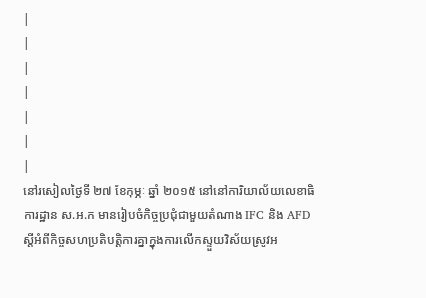|
|
|
|
|
|
|
នៅរសៀលថ្ងៃទី ២៧ ខែកុម្ភៈ ឆ្នាំ ២០១៥ នៅនៅការិយាល័យលេខាធិការដ្ឋាន ស.អ.ក មានរៀបចំកិច្ចប្រជុំជាមួយតំណាង IFC និង AFD ស្តីអំពីកិច្ចសហប្រតិបត្តិការគ្នាក្នុងការលើកស្ទួយវិស័យស្រូវអ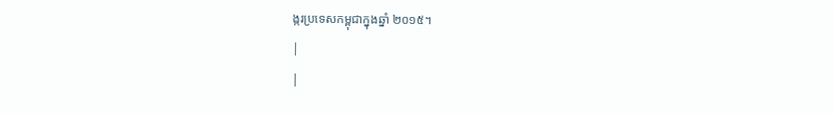ង្ករប្រទេសកម្ពុជាក្នុងឆ្នាំ ២០១៥។
|
|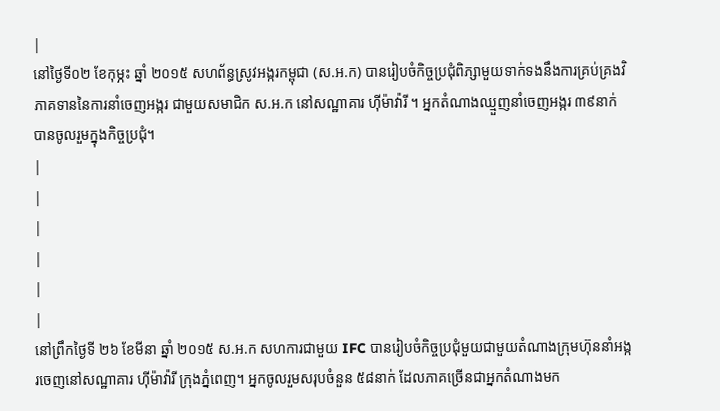|
នៅថ្ងៃទី០២ ខែកុម្ភះ ឆ្នាំ ២០១៥ សហព័ន្ធស្រូវអង្ករកម្ពុជា (ស.អ.ក) បានរៀបចំកិច្ចប្រជុំពិភ្សាមួយទាក់ទងនឹងការគ្រប់គ្រងវិភាគទាននៃការនាំចេញអង្ករ ជាមួយសមាជិក ស.អ.ក នៅសណ្ឋាគារ ហ៊ីម៉ាវ៉ារី ។ អ្នកតំណាងឈ្មួញនាំចេញអង្ករ ៣៩នាក់ បានចូលរួមក្នុងកិច្ចប្រជុំ។
|
|
|
|
|
|
នៅព្រឹកថ្ងៃទី ២៦ ខែមីនា ឆ្នាំ ២០១៥ ស.អ.ក សហការជាមួយ IFC បានរៀបចំកិច្ចប្រជុំមួយជាមួយតំណាងក្រុមហ៊ុននាំអង្ករចេញនៅសណ្ឋាគារ ហ៊ីម៉ាវ៉ារី ក្រុងភ្នំពេញ។ អ្នកចូលរួមសរុបចំនួន ៥៨នាក់ ដែលភាគច្រើនជាអ្នកតំណាងមក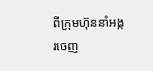ពីក្រុមហ៊ុននាំអង្ករចេញ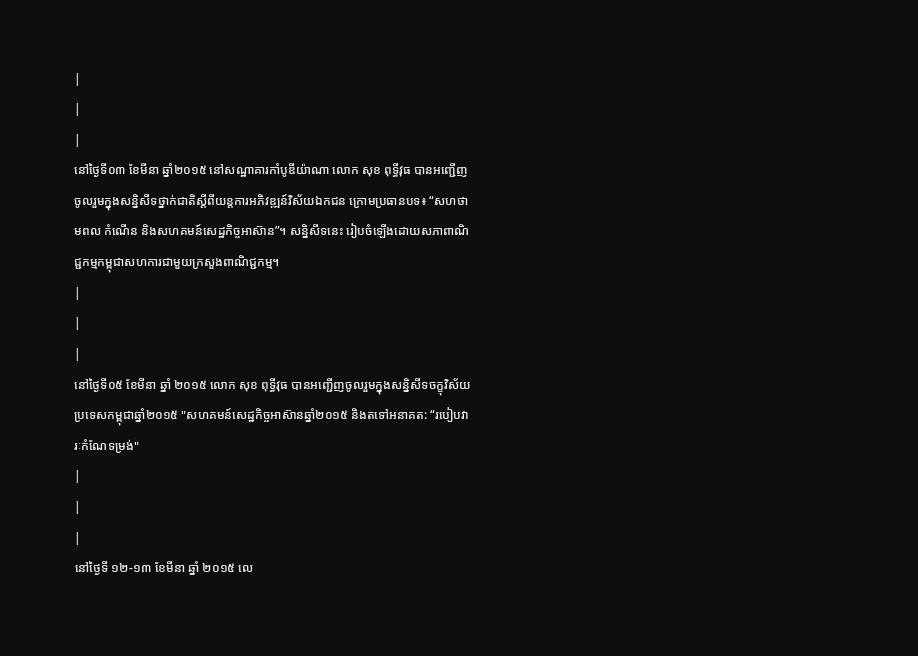|
|
|
នៅថ្ងៃទី០៣ ខែមីនា ឆ្នាំ២០១៥ នៅសណ្ឋាគារកាំបូឌីយ៉ាណា លោក សុខ ពុទ្ធីវុធ បានអញ្ជើញចូលរួមក្នុងសន្និសីទថ្នាក់ជាតិស្តីពីយន្តការអភិវឌ្ឍន៍វិស័យឯកជន ក្រោមប្រធានបទ៖ “សហថាមពល កំណើន និងសហគមន៍សេដ្ឋកិច្ចអាស៊ាន”។ សន្និសីទនេះ រៀបចំឡើងដោយសភាពាណិជ្ជកម្មកម្ពុជាសហការជាមួយក្រសួងពាណិជ្ជកម្ម។
|
|
|
នៅថ្ងៃទី០៥ ខែមីនា ឆ្នាំ ២០១៥ លោក សុខ ពុទ្ធីវុធ បានអញ្ជើញចូលរួមក្នុងសន្និសីទចក្ខុវិស័យ ប្រទេសកម្ពុជាឆ្នាំ២០១៥ "សហគមន៍សេដ្ឋកិច្ចអាស៊ានឆ្នាំ២០១៥ និងតទៅអនាគត: “របៀបវារៈកំណែទម្រង់"
|
|
|
នៅថ្ងៃទី ១២-១៣ ខែមីនា ឆ្នាំ ២០១៥ លេ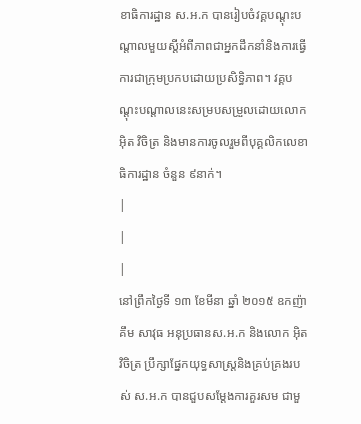ខាធិការដ្ឋាន ស.អ.ក បានរៀបចំវគ្គបណ្តុះបណ្តាលមួយស្តីអំពីភាពជាអ្នកដឹកនាំនិងការធ្វើការជាក្រុមប្រកបដោយប្រសិទ្ធិភាព។ វគ្គបណ្តុះបណ្តាលនេះសម្របសម្រួលដោយលោក អ៊ិត វិចិត្រ និងមានការចូលរួមពីបុគ្គលិកលេខាធិការដ្ឋាន ចំនួន ៩នាក់។
|
|
|
នៅព្រឹកថ្ងៃទី ១៣ ខែមីនា ឆ្នាំ ២០១៥ ឧកញ៉ា គឹម សាវុធ អនុប្រធានស.អ.ក និងលោក អ៊ិត វិចិត្រ ប្រឹក្សាផ្នែកយុទ្ធសាស្រ្តនិងគ្រប់គ្រងរបស់ ស.អ.ក បានជួបសម្តែងការគួរសម ជាមួ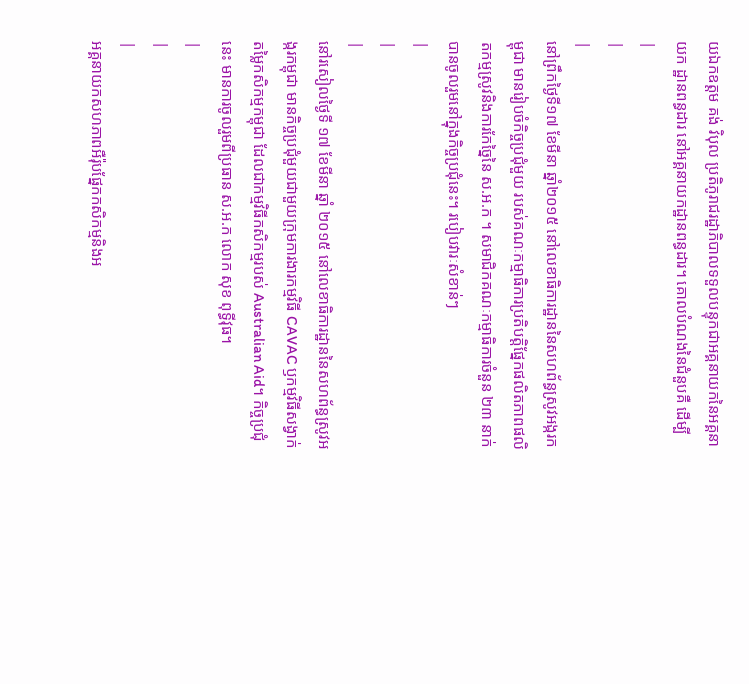យឯកឧត្តម គង់ វិបុល ប្រតិភូរាជរដ្ឋាភិបាលទទួលបន្ទុកជាអគ្គនាយកនៃអគ្គនាយក ដ្ឋានពន្ធដារ នៅអគ្គនាយកដ្ឋានពន្ធដារ។ គោលបំណងនៃជំនួបគឺ ដើម្បី
|
|
|
នៅព្រឹកថ្ងៃទី១៧ ខែមីនា ឆ្នាំ២០១៥ នៅលេខាធិការដ្ឋាននៃសហព័ន្ធស្រូវអង្ករកម្ពុជា មានរៀបចំកិច្ចប្រជុំមួយ របស់គណៈកម្មាធិការប្រតិបត្តិផ្នែកផលិតភាពផលិតកម្មស្រូវនិងការកែច្នៃនៃ ស.អ.ក ។ សមាជិកគណៈកម្មាធិការចំនួន ២៣ នាក់បានចូលរួមនៅក្នុងកិច្ចប្រជុំនេះ។ របៀបវារៈសំខាន់ៗ
|
|
|
នៅរសៀលថ្ងៃទី ១៧ ខែមីនា ឆ្នាំ ២០១៥ នៅលេខាធិការដ្ឋាននៃសហព័ន្ធស្រូវអង្ករកម្ពុជា មានកិច្ចប្រជុំមួយជាមួយក្រុមការងារកម្មវិធី CAVAC ឫកម្មវិធីសង្វាក់តម្លៃកសិកម្មកម្ពុជា ដែលជាកម្មវិធីកសិកម្មរបស់ Australian Aid។ កិច្ចប្រជុំនេះ មានការចូលរួមពីប្រធាន ស.អ.ក លោក សុខ ពុទ្ធីវុធ។
|
|
|
អគ្គនាយកសហភាពអឺរ៉ុបផ្នែកកសិកម្មនិងអ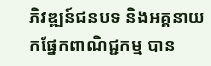ភិវឌ្ឍន៍ជនបទ និងអគ្គនាយកផ្នែកពាណិជ្ជកម្ម បាន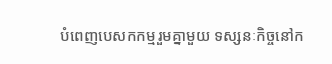បំពេញបេសកកម្មរួមគ្នាមួយ ទស្សនៈកិច្ចនៅក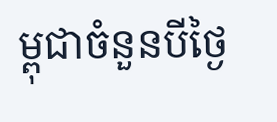ម្ពុជាចំនួនបីថ្ងៃ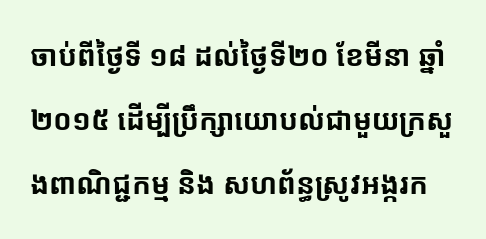ចាប់ពីថ្ងៃទី ១៨ ដល់ថ្ងៃទី២០ ខែមីនា ឆ្នាំ ២០១៥ ដើម្បីប្រឹក្សាយោបល់ជាមួយក្រសួងពាណិជ្ជកម្ម និង សហព័ន្ធស្រូវអង្ករក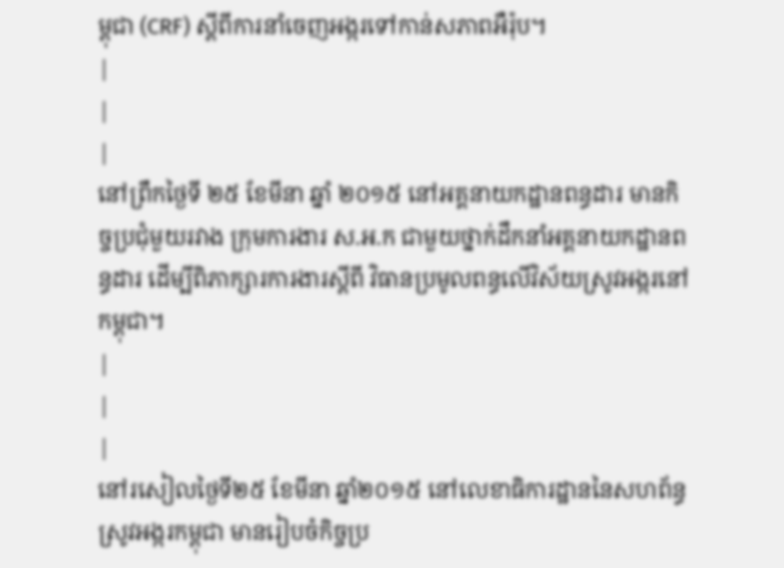ម្ពុជា (CRF) ស្តីពីការនាំចេញអង្ករទៅកាន់សភាពអឺរ៉ុប។
|
|
|
នៅព្រឹកថ្ងៃទី ២៥ ខែមីនា ឆ្នាំ ២០១៥ នៅអគ្គនាយកដ្ឋានពន្ធដារ មានកិច្ចប្រជុំមួយរវាង ក្រុមការងារ ស.អ.ក ជាមួយថ្នាក់ដឹកនាំអគ្គនាយកដ្ឋានពន្ធដារ ដើម្បីពិភាក្សារការងារស្តីពី វិធានប្រមូលពន្ធលើវិស័យស្រូវអង្ករនៅកម្ពុជា។
|
|
|
នៅរសៀលថ្ងៃទី២៥ ខែមីនា ឆ្នាំ២០១៥ នៅលេខាធិការដ្ឋាននៃសហព័ន្ធស្រូវអង្ករកម្ពុជា មានរៀបចំកិច្ចប្រ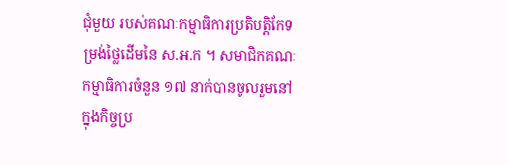ជុំមួយ របស់គណៈកម្មាធិការប្រតិបត្តិកែទម្រង់ថ្លៃដើមនៃ ស.អ.ក ។ សមាជិកគណៈកម្មាធិការចំនួន ១៧ នាក់បានចូលរួមនៅក្នុងកិច្ចប្រ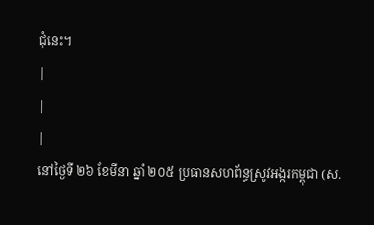ជុំនេះ។
|
|
|
នៅថ្ងៃទី ២៦ ខែមីនា ឆ្នាំ ២០៥ ប្រធានសហព័ន្ធស្រូវអង្ករកម្ពុជា (ស.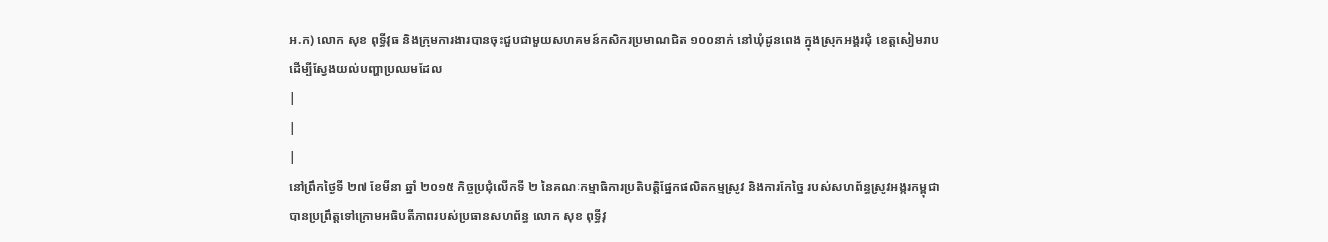អ.ក) លោក សុខ ពុទ្ធីវុធ និងក្រុមការងារបានចុះជួបជាមួយសហគមន៍កសិករប្រមាណជិត ១០០នាក់ នៅឃុំដូនពេង ក្នុងស្រុកអង្គរជុំ ខេត្តសៀមរាប ដើម្បីស្វែងយល់បញ្ហាប្រឈមដែល
|
|
|
នៅព្រឹកថ្ងៃទី ២៧ ខែមីនា ឆ្នាំ ២០១៥ កិច្ចប្រជុំលើកទី ២ នៃគណៈកម្មាធិការប្រតិបត្តិផ្នែកផលិតកម្មស្រូវ និងការកែច្នៃ របស់សហព័ន្ធស្រូវអង្ករកម្ពុជា បានប្រព្រឹត្តទៅក្រោមអធិបតីភាពរបស់ប្រធានសហព័ន្ធ លោក សុខ ពុទ្ធីវុ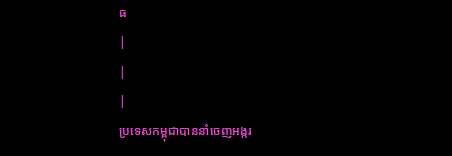ធ
|
|
|
ប្រទេសកម្ពុជាបាននាំចេញអង្ករ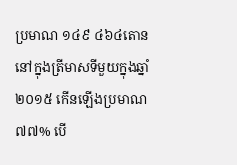ប្រមាណ ១៤៩ ៤៦៤តោននៅក្នុងត្រីមាសទីមួយក្នុងឆ្នាំ ២០១៥ កើនឡើងប្រមាណ ៧៧% បើ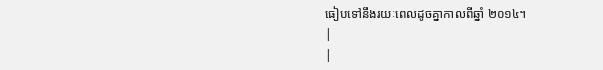ធៀបទៅនឹងរយៈពេលដូចគ្នាកាលពីឆ្នាំ ២០១៤។
|
|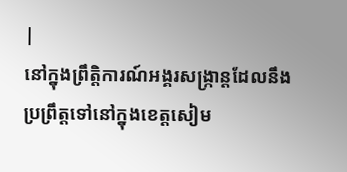|
នៅក្នុងព្រឹត្តិការណ៍អង្គរសង្ក្រាន្តដែលនឹងប្រព្រឹត្តទៅនៅក្នុងខេត្តសៀម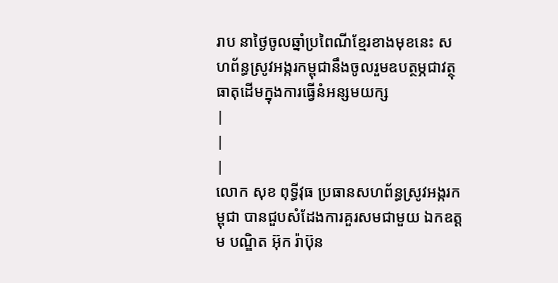រាប នាថ្ងៃចូលឆ្នាំប្រពៃណីខ្មែរខាងមុខនេះ សហព័ន្ធស្រូវអង្ករកម្ពុជានឹងចូលរួមឧបត្ថម្ភជាវត្ថុធាតុដើមក្នុងការធ្វើនំអន្សមយក្ស
|
|
|
លោក សុខ ពុទ្ធីវុធ ប្រធានសហព័ន្ធស្រូវអង្ករកម្ពុជា បានជួបសំដែងការគួរសមជាមួយ ឯកឧត្តម បណ្ឌិត អ៊ុក រ៉ាប៊ុន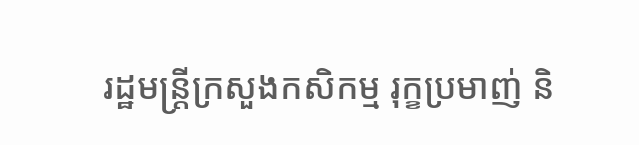រដ្ឋមន្ត្រីក្រសួងកសិកម្ម រុក្ខប្រមាញ់ និ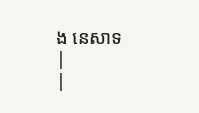ង នេសាទ
|
|